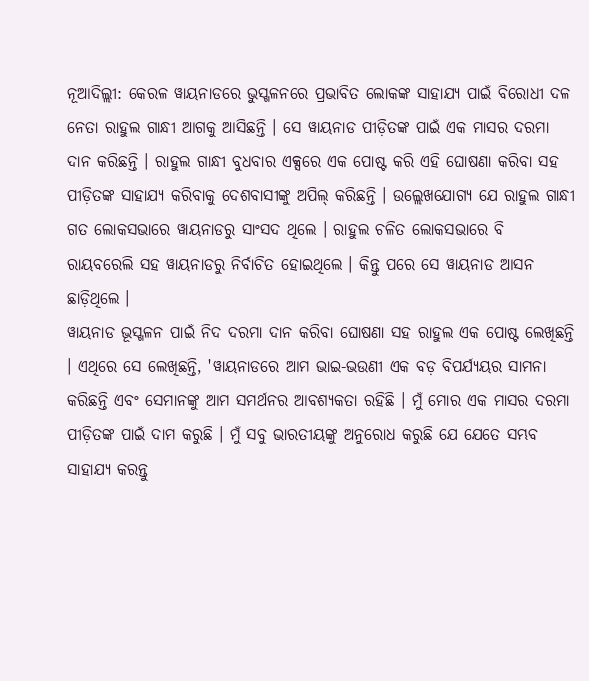ନୂଆଦିଲ୍ଲୀ: କେରଳ ୱାୟନାଡରେ ଭୁସ୍ଖଳନରେ ପ୍ରଭାବିତ ଲୋକଙ୍କ ସାହାଯ୍ୟ ପାଇଁ ବିରୋଧୀ ଦଳ ନେତା ରାହୁଲ ଗାନ୍ଧୀ ଆଗକୁ ଆସିଛନ୍ତି । ସେ ୱାୟନାଡ ପୀଡ଼ିତଙ୍କ ପାଇଁ ଏକ ମାସର ଦରମା ଦାନ କରିଛନ୍ତି । ରାହୁଲ ଗାନ୍ଧୀ ବୁଧବାର ଏକ୍ସରେ ଏକ ପୋଷ୍ଟ କରି ଏହି ଘୋଷଣା କରିବା ସହ ପୀଡ଼ିତଙ୍କ ସାହାଯ୍ୟ କରିବାକୁ ଦେଶବାସୀଙ୍କୁ ଅପିଲ୍ କରିଛନ୍ତି । ଉଲ୍ଲେଖଯୋଗ୍ୟ ଯେ ରାହୁଲ ଗାନ୍ଧୀ ଗତ ଲୋକସଭାରେ ୱାୟନାଡରୁ ସାଂସଦ ଥିଲେ । ରାହୁଲ ଚଳିତ ଲୋକସଭାରେ ବି ରାୟବରେଲି ସହ ୱାୟନାଡରୁ ନିର୍ବାଚିତ ହୋଇଥିଲେ । କିନ୍ତୁ ପରେ ସେ ୱାୟନାଡ ଆସନ ଛାଡ଼ିଥିଲେ ।
ୱାୟନାଡ ଭୂସ୍ଖଳନ ପାଇଁ ନିଦ ଦରମା ଦାନ କରିବା ଘୋଷଣା ସହ ରାହୁଲ ଏକ ପୋଷ୍ଟ ଲେଖିଛନ୍ତି । ଏଥିରେ ସେ ଲେଖିଛନ୍ତି, 'ୱାୟନାଡରେ ଆମ ଭାଇ-ଭଉଣୀ ଏକ ବଡ଼ ବିପର୍ଯ୍ୟୟର ସାମନା କରିଛନ୍ତି ଏବଂ ସେମାନଙ୍କୁ ଆମ ସମର୍ଥନର ଆବଶ୍ୟକତା ରହିଛି । ମୁଁ ମୋର ଏକ ମାସର ଦରମା ପୀଡ଼ିତଙ୍କ ପାଇଁ ଦାମ କରୁଛି । ମୁଁ ସବୁ ଭାରତୀୟଙ୍କୁ ଅନୁରୋଧ କରୁଛି ଯେ ଯେତେ ସମ୍ଭବ ସାହାଯ୍ୟ କରନ୍ତୁ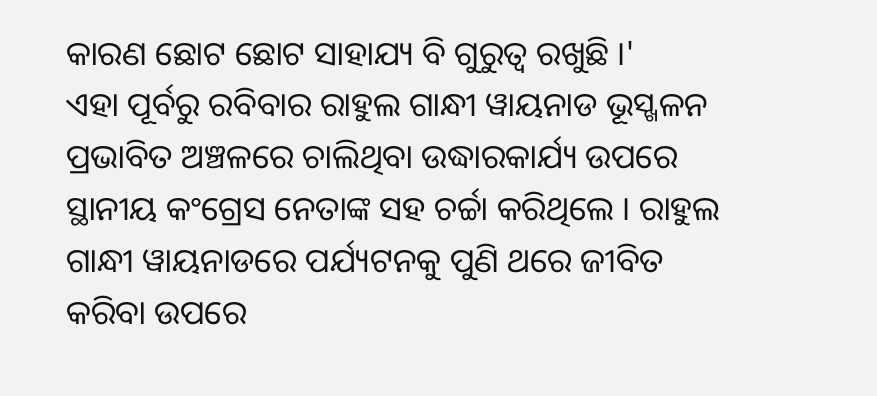କାରଣ ଛୋଟ ଛୋଟ ସାହାଯ୍ୟ ବି ଗୁରୁତ୍ୱ ରଖୁଛି ।'
ଏହା ପୂର୍ବରୁ ରବିବାର ରାହୁଲ ଗାନ୍ଧୀ ୱାୟନାଡ ଭୂସ୍ଖଳନ ପ୍ରଭାବିତ ଅଞ୍ଚଳରେ ଚାଲିଥିବା ଉଦ୍ଧାରକାର୍ଯ୍ୟ ଉପରେ ସ୍ଥାନୀୟ କଂଗ୍ରେସ ନେତାଙ୍କ ସହ ଚର୍ଚ୍ଚା କରିଥିଲେ । ରାହୁଲ ଗାନ୍ଧୀ ୱାୟନାଡରେ ପର୍ଯ୍ୟଟନକୁ ପୁଣି ଥରେ ଜୀବିତ କରିବା ଉପରେ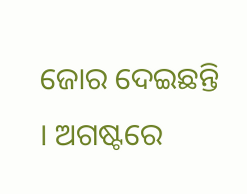ଜୋର ଦେଇଛନ୍ତି । ଅଗଷ୍ଟରେ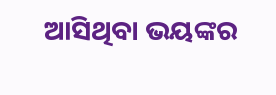ଆସିଥିବା ଭୟଙ୍କର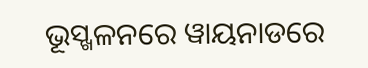ଭୂସ୍ଖଳନରେ ୱାୟନାଡରେ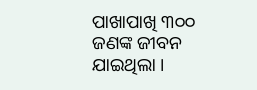ପାଖାପାଖି ୩୦୦ ଜଣଙ୍କ ଜୀବନ ଯାଇଥିଲା ।